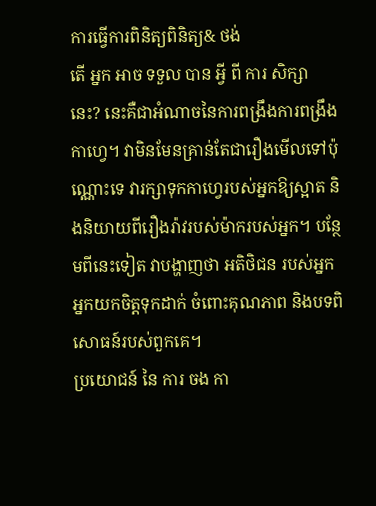ការធ្វើការពិនិត្យពិនិត្យ& ថង់
តើ អ្នក អាច ទទួល បាន អ្វី ពី ការ សិក្សា នេះ? នេះគឺជាអំណាចនៃការពង្រឹងការពង្រឹងកាហ្វេ។ វាមិនមែនគ្រាន់តែជារឿងមើលទៅប៉ុណ្ណោះទេ វារក្សាទុកកាហ្វេរបស់អ្នកឱ្យស្អាត និងនិយាយពីរឿងរ៉ាវរបស់ម៉ាករបស់អ្នក។ បន្ថែមពីនេះទៀត វាបង្ហាញថា អតិថិជន របស់អ្នក អ្នកយកចិត្តទុកដាក់ ចំពោះគុណភាព និងបទពិសោធន៍របស់ពួកគេ។
ប្រយោជន៍ នៃ ការ ចង កា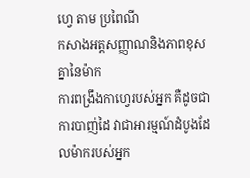ហ្វេ តាម ប្រពៃណី
កសាងអត្តសញ្ញាណនិងភាពខុសគ្នានៃម៉ាក
ការពង្រឹងកាហ្វេរបស់អ្នក គឺដូចជាការបាញ់ដៃ វាជាអារម្មណ៍ដំបូងដែលម៉ាករបស់អ្នក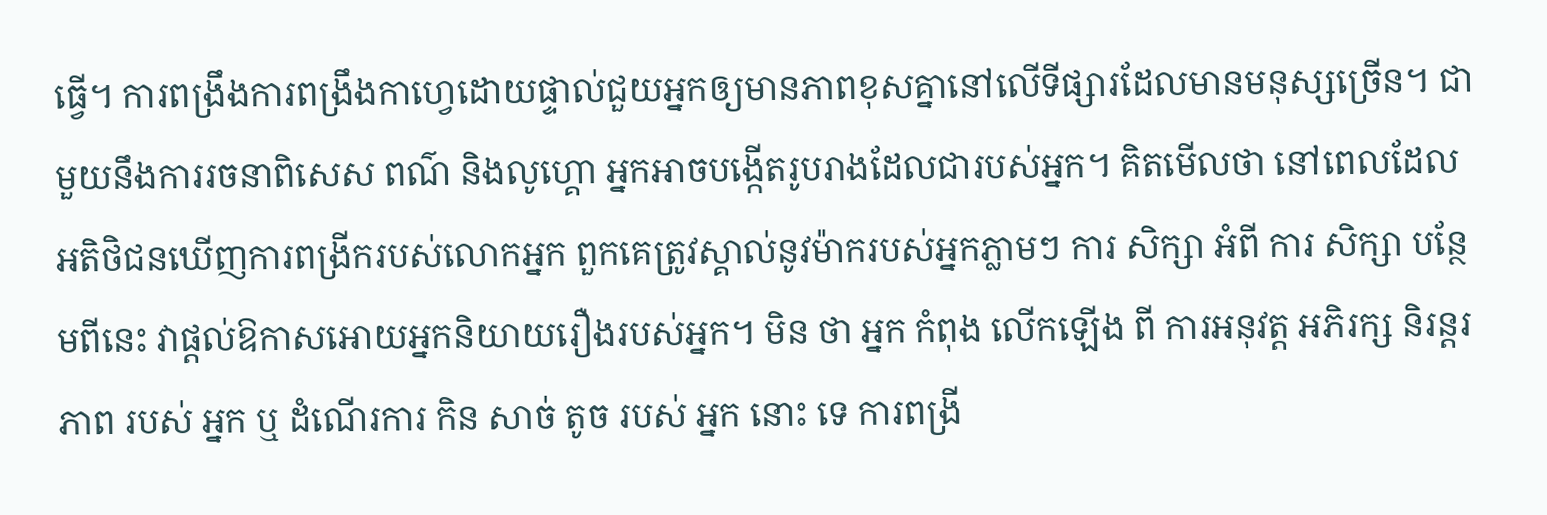ធ្វើ។ ការពង្រឹងការពង្រឹងកាហ្វេដោយផ្ទាល់ជួយអ្នកឲ្យមានភាពខុសគ្នានៅលើទីផ្សារដែលមានមនុស្សច្រើន។ ជាមួយនឹងការរចនាពិសេស ពណ៌ និងលូហ្គោ អ្នកអាចបង្កើតរូបរាងដែលជារបស់អ្នក។ គិតមើលថា នៅពេលដែលអតិថិជនឃើញការពង្រីករបស់លោកអ្នក ពួកគេត្រូវស្គាល់នូវម៉ាករបស់អ្នកភ្លាមៗ ការ សិក្សា អំពី ការ សិក្សា បន្ថែមពីនេះ វាផ្តល់ឱកាសអោយអ្នកនិយាយរឿងរបស់អ្នក។ មិន ថា អ្នក កំពុង លើកឡើង ពី ការអនុវត្ត អភិរក្ស និរន្តរភាព របស់ អ្នក ឬ ដំណើរការ កិន សាច់ តូច របស់ អ្នក នោះ ទេ ការពង្រី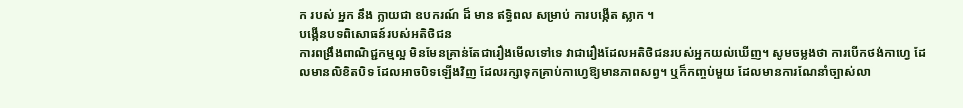ក របស់ អ្នក នឹង ក្លាយជា ឧបករណ៍ ដ៏ មាន ឥទ្ធិពល សម្រាប់ ការបង្កើត ស្លាក ។
បង្កើនបទពិសោធន៍របស់អតិថិជន
ការពង្រឹងពាណិជ្ជកម្មល្អ មិនមែនគ្រាន់តែជារឿងមើលទៅទេ វាជារឿងដែលអតិថិជនរបស់អ្នកយល់ឃើញ។ សូមចម្លងថា ការបើកថង់កាហ្វេ ដែលមានលិខិតបិទ ដែលអាចបិទឡើងវិញ ដែលរក្សាទុកគ្រាប់កាហ្វេឱ្យមានភាពសព្វ។ ឬក៏កញ្ចប់មួយ ដែលមានការណែនាំច្បាស់លា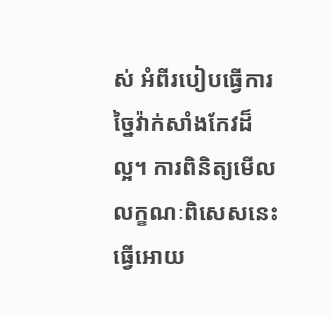ស់ អំពីរបៀបធ្វើការច្នៃវ៉ាក់សាំងកែវដ៏ល្អ។ ការពិនិត្យមើលលក្ខណៈពិសេសនេះ ធ្វើអោយ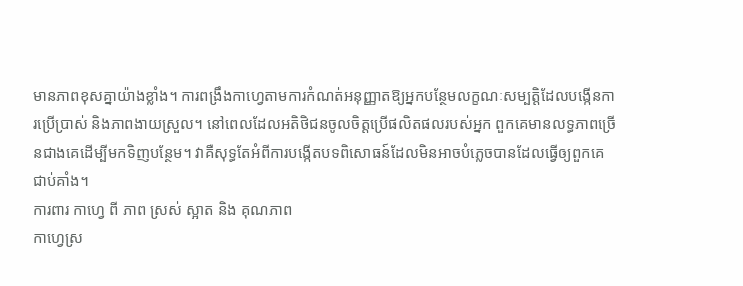មានភាពខុសគ្នាយ៉ាងខ្លាំង។ ការពង្រឹងកាហ្វេតាមការកំណត់អនុញ្ញាតឱ្យអ្នកបន្ថែមលក្ខណៈសម្បត្តិដែលបង្កើនការប្រើប្រាស់ និងភាពងាយស្រួល។ នៅពេលដែលអតិថិជនចូលចិត្តប្រើផលិតផលរបស់អ្នក ពួកគេមានលទ្ធភាពច្រើនជាងគេដើម្បីមកទិញបន្ថែម។ វាគឺសុទ្ធតែអំពីការបង្កើតបទពិសោធន៍ដែលមិនអាចបំភ្លេចបានដែលធ្វើឲ្យពួកគេជាប់គាំង។
ការពារ កាហ្វេ ពី ភាព ស្រស់ ស្អាត និង គុណភាព
កាហ្វេស្រ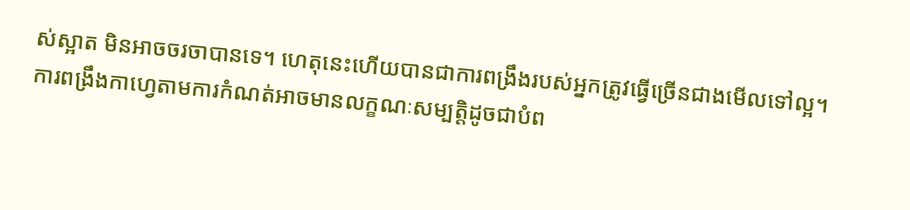ស់ស្អាត មិនអាចចរចាបានទេ។ ហេតុនេះហើយបានជាការពង្រឹងរបស់អ្នកត្រូវធ្វើច្រើនជាងមើលទៅល្អ។ ការពង្រឹងកាហ្វេតាមការកំណត់អាចមានលក្ខណៈសម្បត្តិដូចជាបំព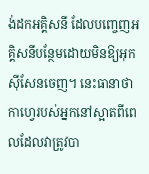ង់ដកអគ្គិសនី ដែលបញ្ចេញអគ្គិសនីបន្ថែមដោយមិនឱ្យអុកស៊ីសែនចេញ។ នេះធានាថាកាហ្វេរបស់អ្នកនៅស្អាតពីពេលដែលវាត្រូវបា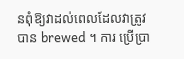នពុំឱ្យវាដល់ពេលដែលវាត្រូវបាន brewed ។ ការ ប្រើប្រា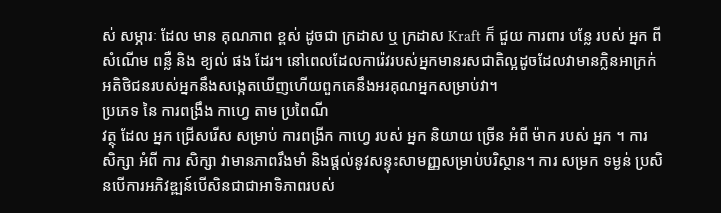ស់ សម្ភារៈ ដែល មាន គុណភាព ខ្ពស់ ដូចជា ក្រដាស ឬ ក្រដាស Kraft ក៏ ជួយ ការពារ បន្លែ របស់ អ្នក ពី សំណើម ពន្លឺ និង ខ្យល់ ផង ដែរ។ នៅពេលដែលការ៉េវរបស់អ្នកមានរសជាតិល្អដូចដែលវាមានក្លិនអាក្រក់ អតិថិជនរបស់អ្នកនឹងសង្កេតឃើញហើយពួកគេនឹងអរគុណអ្នកសម្រាប់វា។
ប្រភេទ នៃ ការពង្រឹង កាហ្វេ តាម ប្រពៃណី
វត្ថុ ដែល អ្នក ជ្រើសរើស សម្រាប់ ការពង្រីក កាហ្វេ របស់ អ្នក និយាយ ច្រើន អំពី ម៉ាក របស់ អ្នក ។ ការ សិក្សា អំពី ការ សិក្សា វាមានភាពរឹងមាំ និងផ្តល់នូវសន្ទុះសាមញ្ញសម្រាប់បរិស្ថាន។ ការ សម្រក ទម្ងន់ ប្រសិនបើការអភិវឌ្ឍន៍បើសិនជាជាអាទិភាពរបស់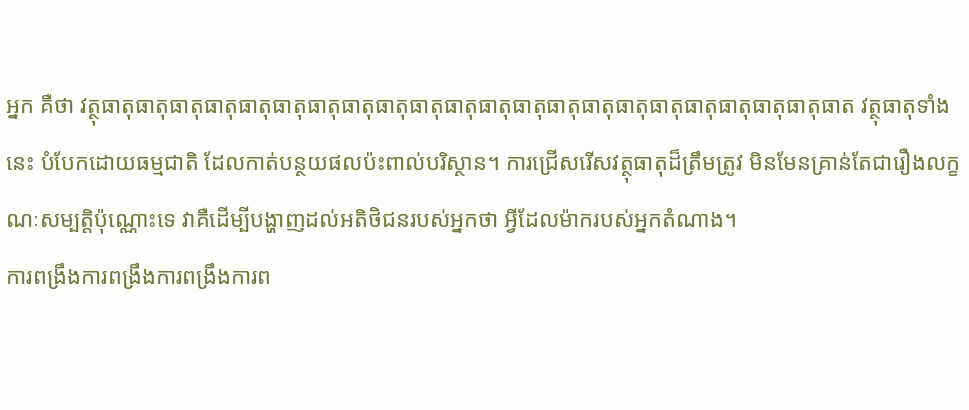អ្នក គឺថា វត្ថុធាតុធាតុធាតុធាតុធាតុធាតុធាតុធាតុធាតុធាតុធាតុធាតុធាតុធាតុធាតុធាតុធាតុធាតុធាតុធាតុធាតុធាត វត្ថុធាតុទាំងនេះ បំបែកដោយធម្មជាតិ ដែលកាត់បន្ថយផលប៉ះពាល់បរិស្ថាន។ ការជ្រើសរើសវត្ថុធាតុដ៏ត្រឹមត្រូវ មិនមែនគ្រាន់តែជារឿងលក្ខណៈសម្បត្តិប៉ុណ្ណោះទេ វាគឺដើម្បីបង្ហាញដល់អតិថិជនរបស់អ្នកថា អ្វីដែលម៉ាករបស់អ្នកតំណាង។
ការពង្រឹងការពង្រឹងការពង្រឹងការព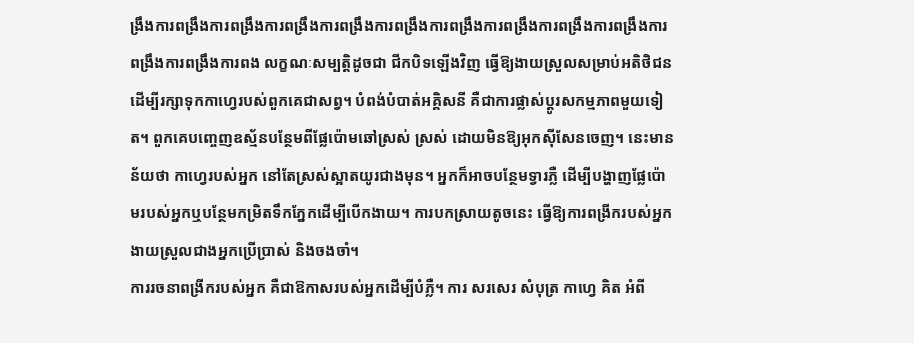ង្រឹងការពង្រឹងការពង្រឹងការពង្រឹងការពង្រឹងការពង្រឹងការពង្រឹងការពង្រឹងការពង្រឹងការពង្រឹងការពង្រឹងការពង្រឹងការពង លក្ខណៈសម្បត្តិដូចជា ជីកបិទឡើងវិញ ធ្វើឱ្យងាយស្រួលសម្រាប់អតិថិជនដើម្បីរក្សាទុកកាហ្វេរបស់ពួកគេជាសព្វ។ បំពង់បំបាត់អគ្គិសនី គឺជាការផ្លាស់ប្តូរសកម្មភាពមួយទៀត។ ពួកគេបញ្ចេញឧស្ម័នបន្ថែមពីផ្លែប៉ោមឆៅស្រស់ ស្រស់ ដោយមិនឱ្យអុកស៊ីសែនចេញ។ នេះមានន័យថា កាហ្វេរបស់អ្នក នៅតែស្រស់ស្អាតយូរជាងមុន។ អ្នកក៏អាចបន្ថែមទ្វារភ្លឺ ដើម្បីបង្ហាញផ្លែប៉ោមរបស់អ្នកឬបន្ថែមកម្រិតទឹកភ្នែកដើម្បីបើកងាយ។ ការបកស្រាយតូចនេះ ធ្វើឱ្យការពង្រីករបស់អ្នកងាយស្រួលជាងអ្នកប្រើប្រាស់ និងចងចាំ។
ការរចនាពង្រីករបស់អ្នក គឺជាឱកាសរបស់អ្នកដើម្បីបំភ្លឺ។ ការ សរសេរ សំបុត្រ កាហ្វេ គិត អំពី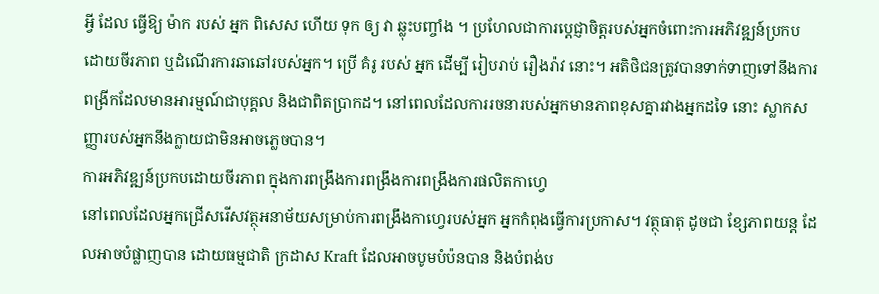អ្វី ដែល ធ្វើឱ្យ ម៉ាក របស់ អ្នក ពិសេស ហើយ ទុក ឲ្យ វា ឆ្លុះបញ្ចាំង ។ ប្រហែលជាការប្តេជ្ញាចិត្តរបស់អ្នកចំពោះការអភិវឌ្ឍន៍ប្រកបដោយចីរភាព ឬដំណើរការឆាឆៅរបស់អ្នក។ ប្រើ គំរូ របស់ អ្នក ដើម្បី រៀបរាប់ រឿងរ៉ាវ នោះ។ អតិថិជនត្រូវបានទាក់ទាញទៅនឹងការពង្រីកដែលមានអារម្មណ៍ជាបុគ្គល និងជាពិតប្រាកដ។ នៅពេលដែលការរចនារបស់អ្នកមានភាពខុសគ្នារវាងអ្នកដទៃ នោះ ស្លាកសញ្ញារបស់អ្នកនឹងក្លាយជាមិនអាចភ្លេចបាន។
ការអភិវឌ្ឍន៍ប្រកបដោយចីរភាព ក្នុងការពង្រឹងការពង្រឹងការពង្រឹងការផលិតកាហ្វេ
នៅពេលដែលអ្នកជ្រើសរើសវត្ថុអនាម័យសម្រាប់ការពង្រឹងកាហ្វេរបស់អ្នក អ្នកកំពុងធ្វើការប្រកាស។ វត្ថុធាតុ ដូចជា ខ្សែភាពយន្ត ដែលអាចបំផ្លាញបាន ដោយធម្មជាតិ ក្រដាស Kraft ដែលអាចបូមបំប៉នបាន និងបំពង់ប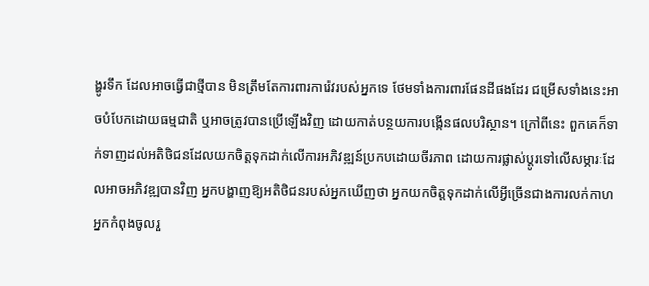ង្ហូរទឹក ដែលអាចធ្វើជាថ្មីបាន មិនត្រឹមតែការពារការ៉េវរបស់អ្នកទេ ថែមទាំងការពារផែនដីផងដែរ ជម្រើសទាំងនេះអាចបំបែកដោយធម្មជាតិ ឬអាចត្រូវបានប្រើឡើងវិញ ដោយកាត់បន្ថយការបង្កើនផលបរិស្ថាន។ ក្រៅពីនេះ ពួកគេក៏ទាក់ទាញដល់អតិថិជនដែលយកចិត្តទុកដាក់លើការអភិវឌ្ឍន៍ប្រកបដោយចីរភាព ដោយការផ្លាស់ប្តូរទៅលើសម្ភារៈដែលអាចអភិវឌ្ឍបានវិញ អ្នកបង្ហាញឱ្យអតិថិជនរបស់អ្នកឃើញថា អ្នកយកចិត្តទុកដាក់លើអ្វីច្រើនជាងការលក់កាហ អ្នកកំពុងចូលរួ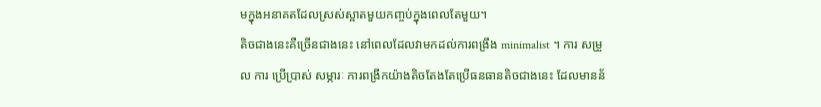មក្នុងអនាគតដែលស្រស់ស្អាតមួយកញ្ចប់ក្នុងពេលតែមួយ។
តិចជាងនេះគឺច្រើនជាងនេះ នៅពេលដែលវាមកដល់ការពង្រឹង minimalist ។ ការ សម្រួល ការ ប្រើប្រាស់ សម្ភារៈ ការពង្រីកយ៉ាងតិចតែងតែប្រើធនធានតិចជាងនេះ ដែលមានន័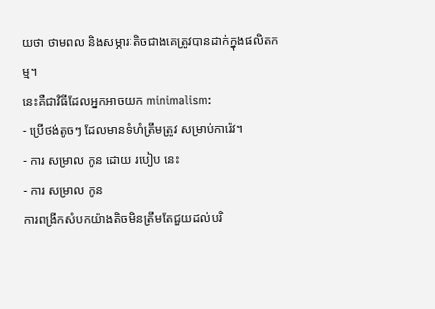យថា ថាមពល និងសម្ភារៈតិចជាងគេត្រូវបានដាក់ក្នុងផលិតកម្ម។
នេះគឺជាវិធីដែលអ្នកអាចយក minimalism:
- ប្រើថង់តូចៗ ដែលមានទំហំត្រឹមត្រូវ សម្រាប់ការ៉េវ។
- ការ សម្រាល កូន ដោយ របៀប នេះ
- ការ សម្រាល កូន
ការពង្រីកសំបកយ៉ាងតិចមិនត្រឹមតែជួយដល់បរិ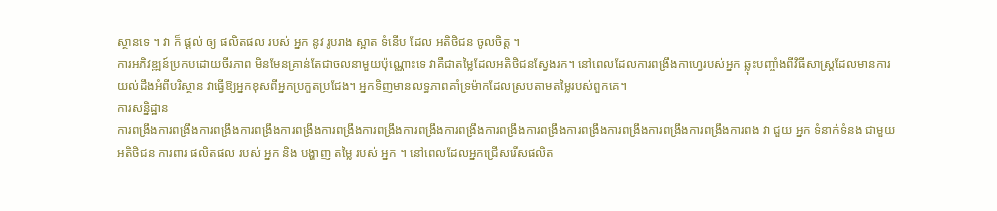ស្ថានទេ ។ វា ក៏ ផ្តល់ ឲ្យ ផលិតផល របស់ អ្នក នូវ រូបរាង ស្អាត ទំនើប ដែល អតិថិជន ចូលចិត្ត ។
ការអភិវឌ្ឍន៍ប្រកបដោយចីរភាព មិនមែនគ្រាន់តែជាចលនាមួយប៉ុណ្ណោះទេ វាគឺជាតម្លៃដែលអតិថិជនស្វែងរក។ នៅពេលដែលការពង្រឹងកាហ្វេរបស់អ្នក ឆ្លុះបញ្ចាំងពីវិធីសាស្ត្រដែលមានការយល់ដឹងអំពីបរិស្ថាន វាធ្វើឱ្យអ្នកខុសពីអ្នកប្រកួតប្រជែង។ អ្នកទិញមានលទ្ធភាពគាំទ្រម៉ាកដែលស្របតាមតម្លៃរបស់ពួកគេ។
ការសន្និដ្ឋាន
ការពង្រឹងការពង្រឹងការពង្រឹងការពង្រឹងការពង្រឹងការពង្រឹងការពង្រឹងការពង្រឹងការពង្រឹងការពង្រឹងការពង្រឹងការពង្រឹងការពង្រឹងការពង្រឹងការពង្រឹងការពង វា ជួយ អ្នក ទំនាក់ទំនង ជាមួយ អតិថិជន ការពារ ផលិតផល របស់ អ្នក និង បង្ហាញ តម្លៃ របស់ អ្នក ។ នៅពេលដែលអ្នកជ្រើសរើសផលិត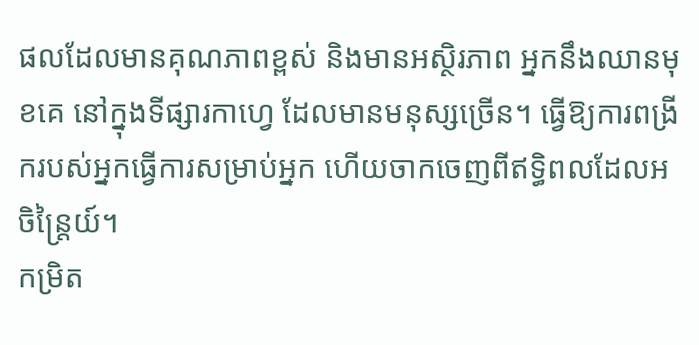ផលដែលមានគុណភាពខ្ពស់ និងមានអស្ថិរភាព អ្នកនឹងឈានមុខគេ នៅក្នុងទីផ្សារកាហ្វេ ដែលមានមនុស្សច្រើន។ ធ្វើឱ្យការពង្រីករបស់អ្នកធ្វើការសម្រាប់អ្នក ហើយចាកចេញពីឥទ្ធិពលដែលអចិន្ត្រៃយ៍។
កម្រិត